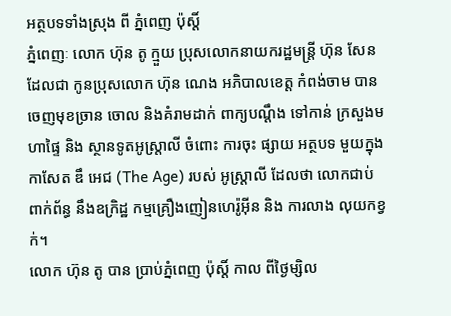អត្ថបទទាំងស្រុង ពី ភ្នំពេញ ប៉ុស្តិ៍
ភ្នំពេញៈ លោក ហ៊ុន តូ ក្មួយ ប្រុសលោកនាយករដ្ឋមន្ត្រី ហ៊ុន សែន ដែលជា កូនប្រុសលោក ហ៊ុន ណេង អភិបាលខេត្ត កំពង់ចាម បានចេញមុខច្រាន ចោល និងគំរាមដាក់ ពាក្យបណ្តឹង ទៅកាន់ ក្រសួងមហាផ្ទៃ និង ស្ថានទូតអូស្ត្រាលី ចំពោះ ការចុះ ផ្សាយ អត្ថបទ មួយក្នុង កាសែត ឌឹ អេជ (The Age) របស់ អូស្ត្រាលី ដែលថា លោកជាប់ ពាក់ព័ន្ធ នឹងឧក្រិដ្ឋ កម្មគ្រឿងញៀនហេរ៉ូអ៊ីន និង ការលាង លុយកខ្វក់។
លោក ហ៊ុន តូ បាន ប្រាប់ភ្នំពេញ ប៉ុស្តិ៍ កាល ពីថ្ងៃម្សិល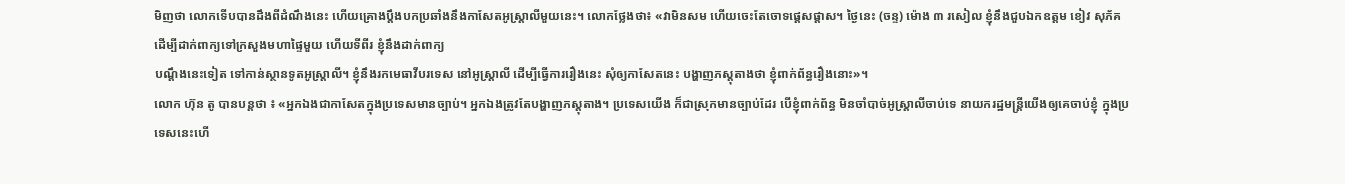មិញថា លោកទើបបានដឹងពីដំណឹងនេះ ហើយគ្រោងប្តឹងបកប្រឆាំងនឹងកាសែតអូស្ត្រាលីមួយនេះ។ លោកថ្លែងថា៖ «វាមិនសម ហើយចេះតែចោទផ្តេសផ្តាស។ ថ្ងៃនេះ (ចន្ទ) ម៉ោង ៣ រសៀល ខ្ញុំនឹងជួបឯកឧត្តម ខៀវ សុភ័គ ដើម្បីដាក់ពាក្យទៅក្រសួងមហាផ្ទៃមួយ ហើយទីពីរ ខ្ញុំនឹងដាក់ពាក្យ
បណ្តឹងនេះទៀត ទៅកាន់ស្ថានទូតអូស្ត្រាលី។ ខ្ញុំនឹងរកមេធាវីបរទេស នៅអូស្ត្រាលី ដើម្បីធ្វើការរឿងនេះ សុំឲ្យកាសែតនេះ បង្ហាញភស្តុតាងថា ខ្ញុំពាក់ព័ន្ធរឿងនោះ»។
លោក ហ៊ុន តូ បានបន្តថា ៖ «អ្នកឯងជាកាសែតក្នុងប្រទេសមានច្បាប់។ អ្នកឯងត្រូវតែបង្ហាញភស្តុតាង។ ប្រទេសយើង ក៏ជាស្រុកមានច្បាប់ដែរ បើខ្ញុំពាក់ព័ន្ធ មិនចាំបាច់អូស្ត្រាលីចាប់ទេ នាយករដ្ឋមន្ត្រីយើងឲ្យគេចាប់ខ្ញុំ ក្នុងប្រទេសនេះហើ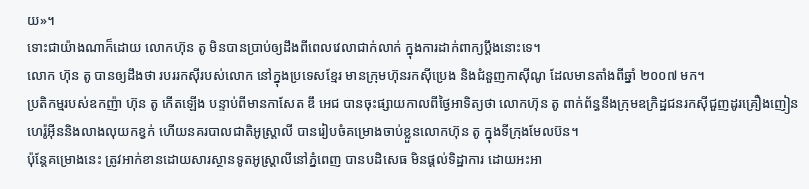យ»។
ទោះជាយ៉ាងណាក៏ដោយ លោកហ៊ុន តូ មិនបានប្រាប់ឲ្យដឹងពីពេលវេលាជាក់លាក់ ក្នុងការដាក់ពាក្យប្តឹងនោះទេ។
លោក ហ៊ុន តូ បានឲ្យដឹងថា របររកស៊ីរបស់លោក នៅក្នុងប្រទេសខ្មែរ មានក្រុមហ៊ុនរកស៊ីប្រេង និងជំនួញកាស៊ីណូ ដែលមានតាំងពីឆ្នាំ ២០០៧ មក។
ប្រតិកម្មរបស់ឧកញ៉ា ហ៊ុន តូ កើតឡើង បន្ទាប់ពីមានកាសែត ឌឹ អេជ បានចុះផ្សាយកាលពីថ្ងៃអាទិត្យថា លោកហ៊ុន តូ ពាក់ព័ន្ធនឹងក្រុមឧក្រិដ្ឋជនរកស៊ីជួញដូរគ្រឿងញៀនហេរ៉ូអ៊ីននិងលាងលុយកខ្វក់ ហើយនគរបាលជាតិអូស្រ្តាលី បានរៀបចំគម្រោងចាប់ខ្លួនលោកហ៊ុន តូ ក្នុងទីក្រុងមែលប៊ន។
ប៉ុន្តែគម្រោងនេះ ត្រូវអាក់ខានដោយសារស្ថានទូតអូស្ត្រាលីនៅភ្នំពេញ បានបដិសេធ មិនផ្តល់ទិដ្ឋាការ ដោយអះអា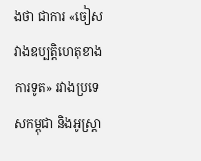ងថា ជាការ «ចៀសវាងឧប្បតិ្តហេតុខាងការទូត» រវាងប្រទេសកម្ពុជា និងអូស្ត្រា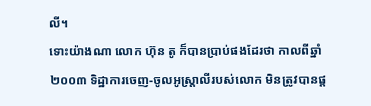លី។
ទោះយ៉ាងណា លោក ហ៊ុន តូ ក៏បានប្រាប់ផងដែរថា កាលពីឆ្នាំ ២០០៣ ទិដ្ឋាការចេញ-ចូលអូស្ត្រាលីរបស់លោក មិនត្រូវបានផ្ត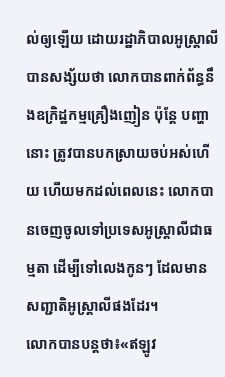ល់ឲ្យឡើយ ដោយរដ្ឋាភិបាលអូស្ត្រាលី បានសង្ស័យថា លោកបានពាក់ព័ន្ធនឹងឧក្រិដ្ឋកម្មគ្រឿងញៀន ប៉ុន្តែ បញ្ហានោះ ត្រូវបានបកស្រាយចប់អស់ហើយ ហើយមកដល់ពេលនេះ លោកបានចេញចូលទៅប្រទេសអូស្ត្រាលីជាធម្មតា ដើម្បីទៅលេងកូនៗ ដែលមានសញ្ជាតិអូស្ត្រាលីផងដែរ។
លោកបានបន្តថា៖«ឥឡូវ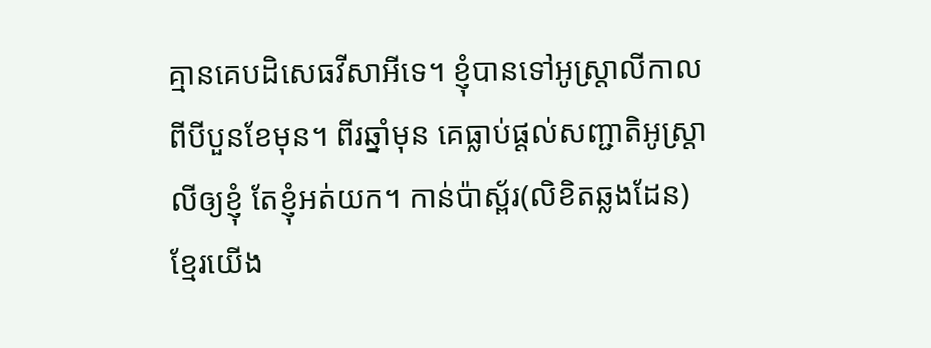គ្មានគេបដិសេធវីសាអីទេ។ ខ្ញុំបានទៅអូស្ត្រាលីកាលពីបីបួនខែមុន។ ពីរឆ្នាំមុន គេធ្លាប់ផ្តល់សញ្ជាតិអូស្ត្រាលីឲ្យខ្ញុំ តែខ្ញុំអត់យក។ កាន់ប៉ាស្ព័រ(លិខិតឆ្លងដែន)ខ្មែរយើង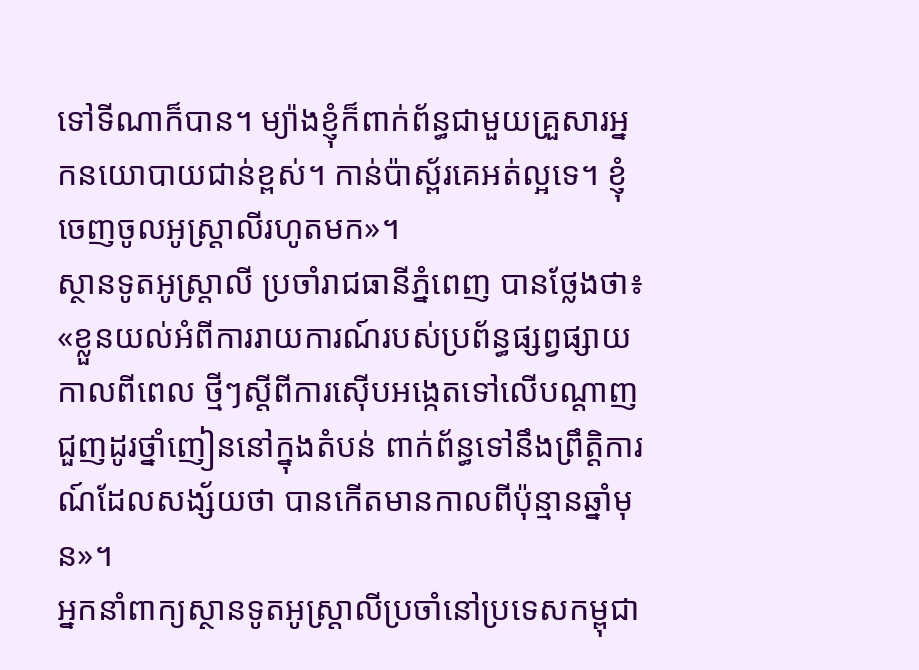ទៅទីណាក៏បាន។ ម្យ៉ាងខ្ញុំក៏ពាក់ព័ន្ធជាមួយគ្រួសារអ្នកនយោបាយជាន់ខ្ពស់។ កាន់ប៉ាស្ព័រគេអត់ល្អទេ។ ខ្ញុំចេញចូលអូស្ត្រាលីរហូតមក»។
ស្ថានទូតអូស្រ្តាលី ប្រចាំរាជធានីភ្នំពេញ បានថ្លែងថា៖ «ខ្លួនយល់អំពីការរាយការណ៍របស់ប្រព័ន្ធផ្សព្វផ្សាយកាលពីពេល ថ្មីៗស្តីពីការស៊ើបអង្កេតទៅលើបណ្តាញជួញដូរថ្នាំញៀននៅក្នុងតំបន់ ពាក់ព័ន្ធទៅនឹងព្រឹត្តិការណ៍ដែលសង្ស័យថា បានកើតមានកាលពីប៉ុន្មានឆ្នាំមុន»។
អ្នកនាំពាក្យស្ថានទូតអូស្ត្រាលីប្រចាំនៅប្រទេសកម្ពុជា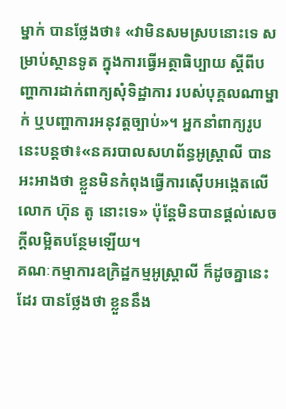ម្នាក់ បានថ្លែងថា៖ «វាមិនសមស្របនោះទេ សម្រាប់ស្ថានទូត ក្នុងការធ្វើអត្ថាធិប្បាយ ស្តីពីបញ្ហាការដាក់ពាក្យសុំទិដ្ឋាការ របស់បុគ្គលណាម្នាក់ ឬបញ្ហាការអនុវត្តច្បាប់»។ អ្នកនាំពាក្យរូបនេះបន្តថា៖«នគរបាលសហព័ន្ធអូស្រ្តាលី បានអះអាងថា ខ្លួនមិនកំពុងធ្វើការស៊ើបអង្កេតលើលោក ហ៊ុន តូ នោះទេ» ប៉ុន្តែមិនបានផ្តល់សេចក្តីលម្អិតបន្ថែមឡើយ។
គណៈកម្មាការឧក្រិដ្ឋកម្មអូស្រ្តាលី ក៏ដូចគ្នានេះដែរ បានថ្លែងថា ខ្លួននឹង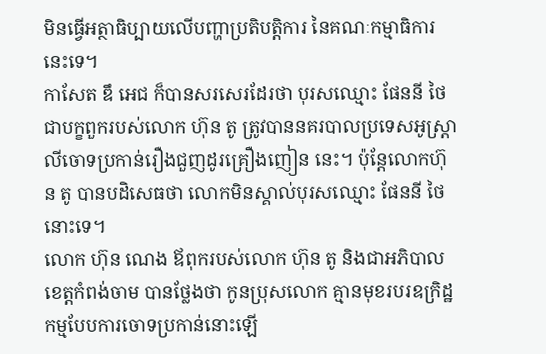មិនធ្វើអត្ថាធិប្បាយលើបញ្ហាប្រតិបត្តិការ នៃគណៈកម្មាធិការនេះទេ។
កាសែត ឌឹ អេជ ក៏បានសរសេរដែរថា បុរសឈ្មោះ ផែននី ថៃ ជាបក្ខពួករបស់លោក ហ៊ុន តូ ត្រូវបាននគរបាលប្រទេសអូស្រ្តាលីចោទប្រកាន់រឿងជួញដូរគ្រឿងញៀន នេះ។ ប៉ុន្តែលោកហ៊ុន តូ បានបដិសេធថា លោកមិនស្គាល់បុរសឈ្មោះ ផែននី ថៃ នោះទេ។
លោក ហ៊ុន ណេង ឪពុករបស់លោក ហ៊ុន តូ និងជាអភិបាលខេត្តកំពង់ចាម បានថ្លែងថា កូនប្រុសលោក គ្មានមុខរបរឧក្រិដ្ឋកម្មបែបការចោទប្រកាន់នោះឡើ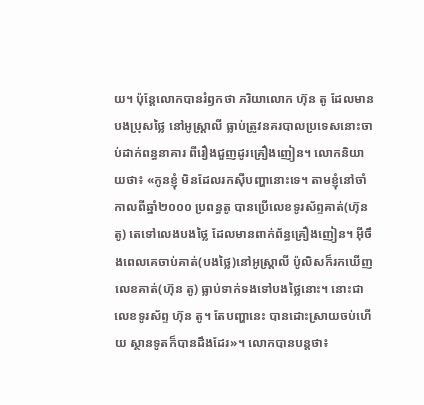យ។ ប៉ុន្តែលោកបានរំឭកថា ភរិយាលោក ហ៊ុន តូ ដែលមានបងប្រុសថ្លៃ នៅអូស្ត្រាលី ធ្លាប់ត្រូវនគរបាលប្រទេសនោះចាប់ដាក់ពន្ធនាគារ ពីរឿងជួញដូរគ្រឿងញៀន។ លោកនិយាយថា៖ «កូនខ្ញុំ មិនដែលរកស៊ីបញ្ហានោះទេ។ តាមខ្ញុំនៅចាំ កាលពីឆ្នាំ២០០០ ប្រពន្ធតូ បានប្រើលេខទូរស័ព្ទគាត់(ហ៊ុន តូ) តេទៅលេងបងថ្លៃ ដែលមានពាក់ព័ន្ធគ្រឿងញៀន។ អ៊ីចឹងពេលគេចាប់គាត់(បងថ្លៃ)នៅអូស្ត្រាលី ប៉ូលិសក៏រកឃើញលេខគាត់(ហ៊ុន តូ) ធ្លាប់ទាក់ទងទៅបងថ្លៃនោះ។ នោះជាលេខទូរស័ព្ទ ហ៊ុន តូ។ តែបញ្ហានេះ បានដោះស្រាយចប់ហើយ ស្ថានទូតក៏បានដឹងដែរ»។ លោកបានបន្តថា៖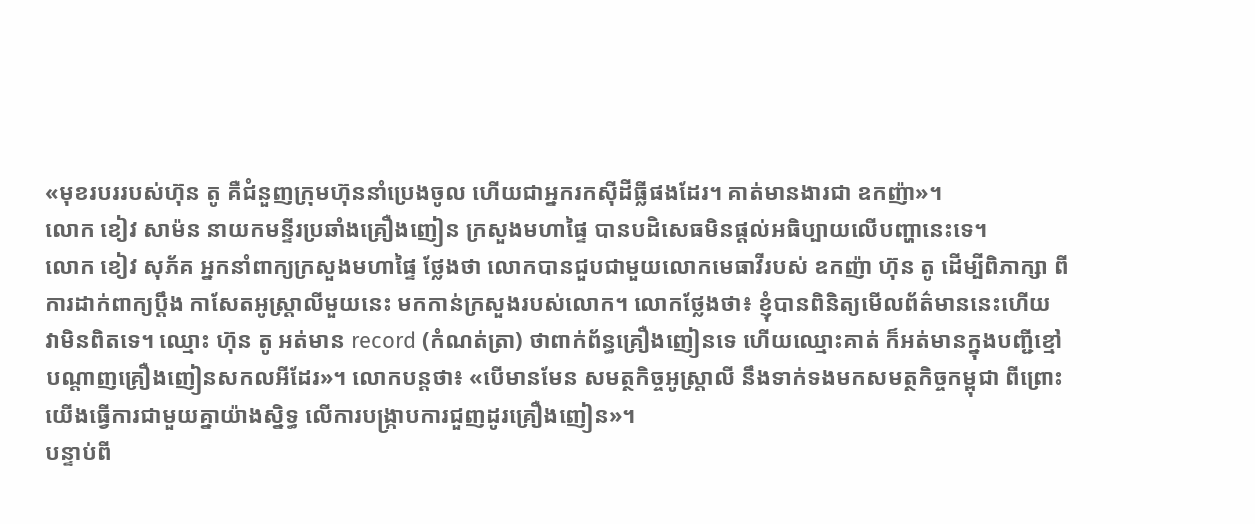«មុខរបររបស់ហ៊ុន តូ គឺជំនួញក្រុមហ៊ុននាំប្រេងចូល ហើយជាអ្នករកស៊ីដីធ្លីផងដែរ។ គាត់មានងារជា ឧកញ៉ា»។
លោក ខៀវ សាម៉ន នាយកមន្ទីរប្រឆាំងគ្រឿងញៀន ក្រសួងមហាផ្ទៃ បានបដិសេធមិនផ្តល់អធិប្បាយលើបញ្ហានេះទេ។
លោក ខៀវ សុភ័គ អ្នកនាំពាក្យក្រសួងមហាផ្ទៃ ថ្លែងថា លោកបានជួបជាមួយលោកមេធាវីរបស់ ឧកញ៉ា ហ៊ុន តូ ដើម្បីពិភាក្សា ពីការដាក់ពាក្យប្តឹង កាសែតអូស្ត្រាលីមួយនេះ មកកាន់ក្រសួងរបស់លោក។ លោកថ្លែងថា៖ ខ្ញុំបានពិនិត្យមើលព័ត៌មាននេះហើយ វាមិនពិតទេ។ ឈ្មោះ ហ៊ុន តូ អត់មាន record (កំណត់ត្រា) ថាពាក់ព័ន្ធគ្រឿងញៀនទេ ហើយឈ្មោះគាត់ ក៏អត់មានក្នុងបញ្ជីខ្មៅបណ្តាញគ្រឿងញៀនសកលអីដែរ»។ លោកបន្តថា៖ «បើមានមែន សមត្ថកិច្ចអូស្ត្រាលី នឹងទាក់ទងមកសមត្ថកិច្ចកម្ពុជា ពីព្រោះយើងធ្វើការជាមួយគ្នាយ៉ាងស្និទ្ធ លើការបង្ក្រាបការជួញដូរគ្រឿងញៀន»។
បន្ទាប់ពី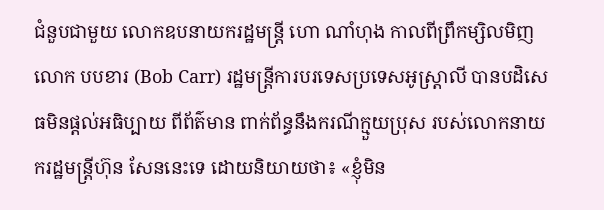ជំនួបជាមួយ លោកឧបនាយករដ្ឋមន្ត្រី ហោ ណាំហុង កាលពីព្រឹកម្សិលមិញ លោក បបខារ (Bob Carr) រដ្ឋមន្ត្រីការបរទេសប្រទេសអូស្ត្រាលី បានបដិសេធមិនផ្តល់អធិប្បាយ ពីព័ត៌មាន ពាក់ព័ន្ធនឹងករណីក្មួយប្រុស របស់លោកនាយករដ្ឋមន្ត្រីហ៊ុន សែននេះទេ ដោយនិយាយថា៖ «ខ្ញុំមិន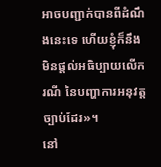អាចបញ្ជាក់បានពីដំណឹងនេះទេ ហើយខ្ញុំក៏នឹងមិនផ្តល់អធិប្បាយលើករណី នៃបញ្ហាការអនុវត្តច្បាប់ដែរ»។
នៅ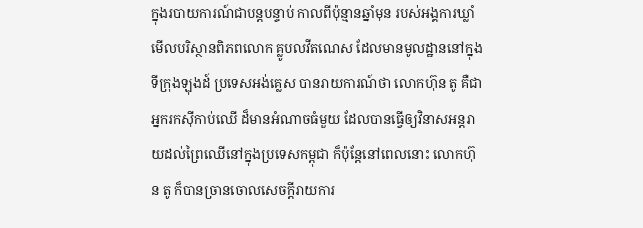ក្នុងរបាយការណ៍ជាបន្តបន្ទាប់ កាលពីប៉ុន្មានឆ្នាំមុន របស់អង្គការឃ្លាំមើលបរិស្ថានពិភពលោក គ្លូបលវីតណេស ដែលមានមូលដ្ឋាននៅក្នុងទីក្រុងឡុងដ៍ ប្រទេសអង់គ្លេស បានរាយការណ៍ថា លោកហ៊ុន តូ គឺជាអ្នករកស៊ីកាប់ឈើ ដ៏មានអំណាចធំមួយ ដែលបានធ្វើឲ្យវិនាសអន្តរាយដល់ព្រៃឈើនៅក្នុងប្រទេសកម្ពុជា ក៏ប៉ុន្តែនៅពេលនោះ លោកហ៊ុន តូ ក៏បានច្រានចោលសេចក្តីរាយការ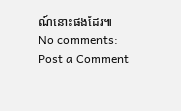ណ៍នោះផងដែរ៕
No comments:
Post a Comment